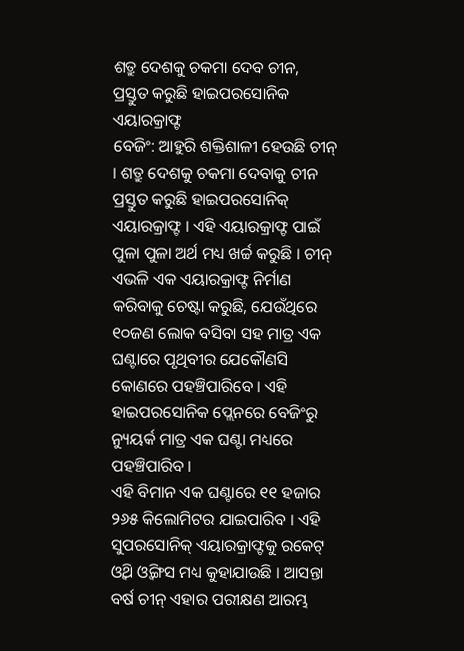ଶତ୍ରୁ ଦେଶକୁ ଚକମା ଦେବ ଚୀନ, ପ୍ରସ୍ତୁତ କରୁଛି ହାଇପରସୋନିକ ଏୟାରକ୍ରାଫ୍ଟ
ବେଜିଂ: ଆହୁରି ଶକ୍ତିଶାଳୀ ହେଉଛି ଚୀନ୍ । ଶତ୍ରୁ ଦେଶକୁ ଚକମା ଦେବାକୁ ଚୀନ ପ୍ରସ୍ତୁତ କରୁଛି ହାଇପରସୋନିକ୍ ଏୟାରକ୍ରାଫ୍ଟ । ଏହି ଏୟାରକ୍ରାଫ୍ଟ ପାଇଁ ପୁଳା ପୁଳା ଅର୍ଥ ମଧ୍ୟ ଖର୍ଚ୍ଚ କରୁଛି । ଚୀନ୍ ଏଭଳି ଏକ ଏୟାରକ୍ରାଫ୍ଟ ନିର୍ମାଣ କରିବାକୁ ଚେଷ୍ଟା କରୁଛି, ଯେଉଁଥିରେ ୧୦ଜଣ ଲୋକ ବସିବା ସହ ମାତ୍ର ଏକ ଘଣ୍ଟାରେ ପୃଥିବୀର ଯେକୌଣସି କୋଣରେ ପହଞ୍ଚିପାରିବେ । ଏହି ହାଇପରସୋନିକ ପ୍ଲେନରେ ବେଜିଂରୁ ନ୍ୟୁୟର୍କ ମାତ୍ର ଏକ ଘଣ୍ଟା ମଧ୍ୟରେ ପହଞ୍ଚିପାରିବ ।
ଏହି ବିମାନ ଏକ ଘଣ୍ଟାରେ ୧୧ ହଜାର ୨୬୫ କିଲୋମିଟର ଯାଇପାରିବ । ଏହି ସୁପରସୋନିକ୍ ଏୟାରକ୍ରାଫ୍ଟକୁ ରକେଟ୍ ଓ୍ବିଥ ଓ୍ବିଙ୍ଗସ ମଧ୍ୟ କୁହାଯାଉଛି । ଆସନ୍ତା ବର୍ଷ ଚୀନ୍ ଏହାର ପରୀକ୍ଷଣ ଆରମ୍ଭ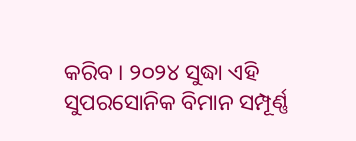କରିବ । ୨୦୨୪ ସୁଦ୍ଧା ଏହି ସୁପରସୋନିକ ବିମାନ ସମ୍ପୂର୍ଣ୍ଣ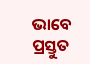ଭାବେ ପ୍ରସ୍ତୁତ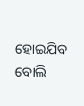ହୋଇଯିବ ବୋଲି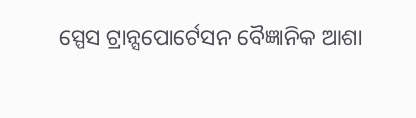ସ୍ପେସ ଟ୍ରାନ୍ସପୋର୍ଟେସନ ବୈଜ୍ଞାନିକ ଆଶା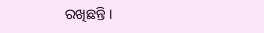ରଖିଛନ୍ତି ।